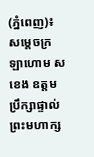(ភ្នំពេញ)៖ សម្តេចក្រឡាហោម ស ខេង ឧត្តមប្រឹក្សាផ្ទាល់ព្រះមហាក្ស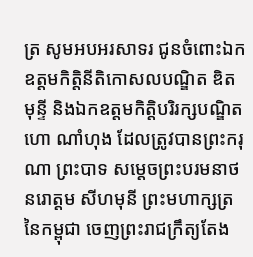ត្រ សូមអបអរសាទរ ជូនចំពោះឯកឧត្តមកិត្តិនីតិកោសលបណ្ឌិត ឌិត មុន្ទី និងឯកឧត្តមកិត្តិបរិរក្សបណ្ឌិត ហោ ណាំហុង ដែលត្រូវបានព្រះករុណា ព្រះបាទ សម្តេចព្រះបរមនាថ នរោត្តម សីហមុនី ព្រះមហាក្សត្រនៃកម្ពុជា ចេញព្រះរាជក្រឹត្យតែង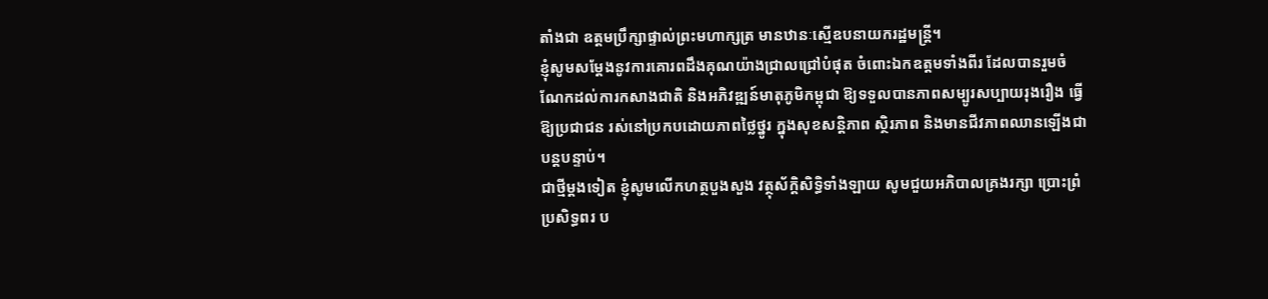តាំងជា ឧត្តមប្រឹក្សាផ្ទាល់ព្រះមហាក្សត្រ មានឋានៈស្មើឧបនាយករដ្ឋមន្ត្រី។
ខ្ញុំសូមសម្ដែងនូវការគោរពដឹងគុណយ៉ាងជ្រាលជ្រៅបំផុត ចំពោះឯកឧត្តមទាំងពីរ ដែលបានរួមចំណែកដល់ការកសាងជាតិ និងអភិវឌ្ឍន៍មាតុភូមិកម្ពុជា ឱ្យទទួលបានភាពសម្បូរសប្បាយរុងរឿង ធ្វើឱ្យប្រជាជន រស់នៅប្រកបដោយភាពថ្លៃថ្នូរ ក្នុងសុខសន្តិភាព ស្ថិរភាព និងមានជីវភាពឈានឡើងជាបន្តបន្ទាប់។
ជាថ្មីម្តងទៀត ខ្ញុំសូមលើកហត្ថបួងសួង វត្ថុស័ក្ដិសិទ្ធិទាំងឡាយ សូមជួយអភិបាលគ្រងរក្សា ប្រោះព្រំ ប្រសិទ្ធពរ ប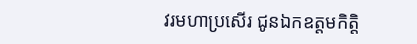វរមហាប្រសើរ ជូនឯកឧត្តមកិត្តិ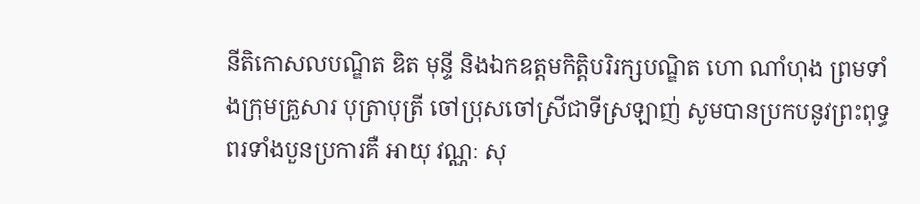នីតិកោសលបណ្ឌិត ឌិត មុន្ទី និងឯកឧត្តមកិត្តិបរិរក្សបណ្ឌិត ហោ ណាំហុង ព្រមទាំងក្រុមគ្រួសារ បុត្រាបុត្រី ចៅប្រុសចៅស្រីជាទីស្រឡាញ់ សូមបានប្រកបនូវព្រះពុទ្ធពរទាំងបួនប្រការគឺ អាយុ វណ្ណៈ សុ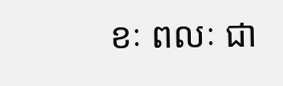ខៈ ពលៈ ជា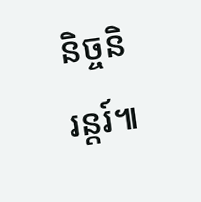និច្ចនិរន្តរ៍៕